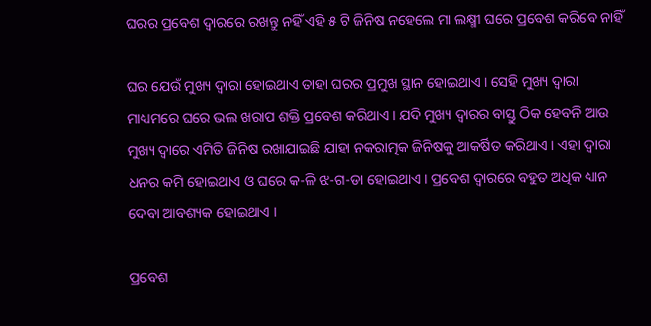ଘରର ପ୍ରବେଶ ଦ୍ଵାରରେ ରଖନ୍ତୁ ନହିଁ ଏହି ୫ ଟି ଜିନିଷ ନହେଲେ ମା ଲକ୍ଷ୍ମୀ ଘରେ ପ୍ରବେଶ କରିବେ ନାହିଁ

ଘର ଯେଉଁ ମୁଖ୍ୟ ଦ୍ଵାରା ହୋଇଥାଏ ତାହା ଘରର ପ୍ରମୁଖ ସ୍ଥାନ ହୋଇଥାଏ । ସେହି ମୁଖ୍ୟ ଦ୍ଵାରା ମାଧ୍ୟମରେ ଘରେ ଭଲ ଖରାପ ଶକ୍ତି ପ୍ରବେଶ କରିଥାଏ । ଯଦି ମୁଖ୍ୟ ଦ୍ଵାରର ବାସ୍ତୁ ଠିକ ହେବନି ଆଉ ମୁଖ୍ୟ ଦ୍ଵାରେ ଏମିତି ଜିନିଷ ରଖାଯାଇଛି ଯାହା ନକରାତ୍ମକ ଜିନିଷକୁ ଆକର୍ଷିତ କରିଥାଏ । ଏହା ଦ୍ଵାରା ଧନର କମି ହୋଇଥାଏ ଓ ଘରେ କ-ଳି ଝ-ଗ-ଡା ହୋଇଥାଏ । ପ୍ରବେଶ ଦ୍ଵାରରେ ବହୁତ ଅଧିକ ଧ୍ୟାନ ଦେବା ଆବଶ୍ୟକ ହୋଇଥାଏ ।

ପ୍ରବେଶ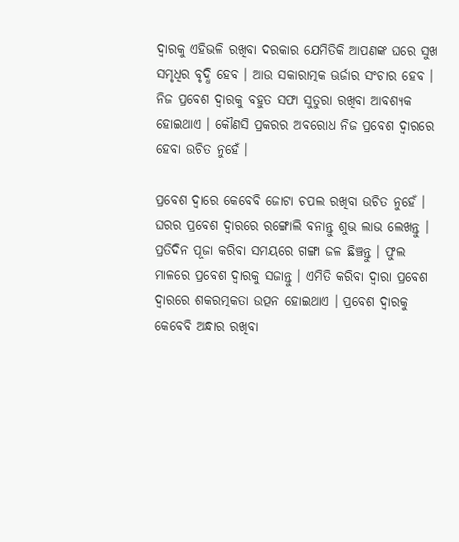ଦ୍ଵାରକୁ ଏହିଭଳି ରଖିବା ଦରକାର ଯେମିତିକି ଆପଣଙ୍କ ଘରେ ସୁଖ ସମୃଧିର ବୃଦ୍ଧି ହେବ । ଆଉ ସକାରାତ୍ମକ ଊର୍ଜାର ସଂଚାର ହେବ । ନିଜ ପ୍ରବେଶ ଦ୍ଵାରକୁ ବହୁତ ସଫା ସୁତୁରା ରଖିବା ଆବଶ୍ୟକ ହୋଇଥାଏ । କୌଣସି ପ୍ରକରର ଅବରୋଧ ନିଜ ପ୍ରବେଶ ଦ୍ଵାରରେ ହେବା ଉଚିତ ନୁହେଁ ।

ପ୍ରବେଶ ଦ୍ଵାରେ କେବେବି ଜୋଟା ଚପଲ ରଖିବା ଉଚିତ ନୁହେଁ । ଘରର ପ୍ରବେଶ ଦ୍ଵାରରେ ରଙ୍ଗୋଲି ବନାନ୍ତୁ ଶୁଭ ଲାଭ ଲେଖନ୍ତୁ । ପ୍ରତିଦିନ ପୂଜା କରିବା ସମୟରେ ଗଙ୍ଗା ଜଳ ଛିଞ୍ଚନ୍ତୁ । ଫୁଲ ମାଳରେ ପ୍ରବେଶ ଦ୍ଵାରକୁ ସଜାନ୍ତୁ । ଏମିତି କରିବା ଦ୍ଵାରା ପ୍ରବେଶ ଦ୍ଵାରରେ ଶକରତ୍ମକତା ଉତ୍ପନ ହୋଇଥାଏ । ପ୍ରବେଶ ଦ୍ଵାରକୁ କେବେବି ଅନ୍ଧାର ରଖିବା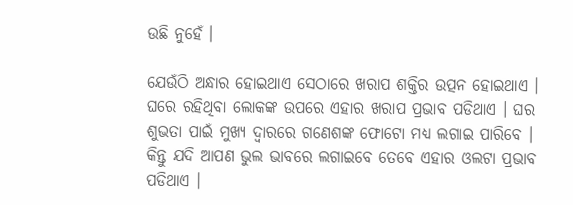ଉଛି ନୁହେଁ ।

ଯେଉଁଠି ଅନ୍ଧାର ହୋଇଥାଏ ସେଠାରେ ଖରାପ ଶକ୍ତିର ଉତ୍ପନ ହୋଇଥାଏ । ଘରେ ରହିଥିବା ଲୋକଙ୍କ ଉପରେ ଏହାର ଖରାପ ପ୍ରଭାବ ପଡିଥାଏ । ଘର ଶୁଭତା ପାଇଁ ମୁଖ୍ୟ ଦ୍ଵାରରେ ଗଣେଶଙ୍କ ଫୋଟୋ ମଧ୍ୟ ଲଗାଇ ପାରିବେ । କିନ୍ତୁ ଯଦି ଆପଣ ଭୁଲ ଭାବରେ ଲଗାଇବେ ତେବେ ଏହାର ଓଲଟା ପ୍ରଭାବ ପଡିଥାଏ ।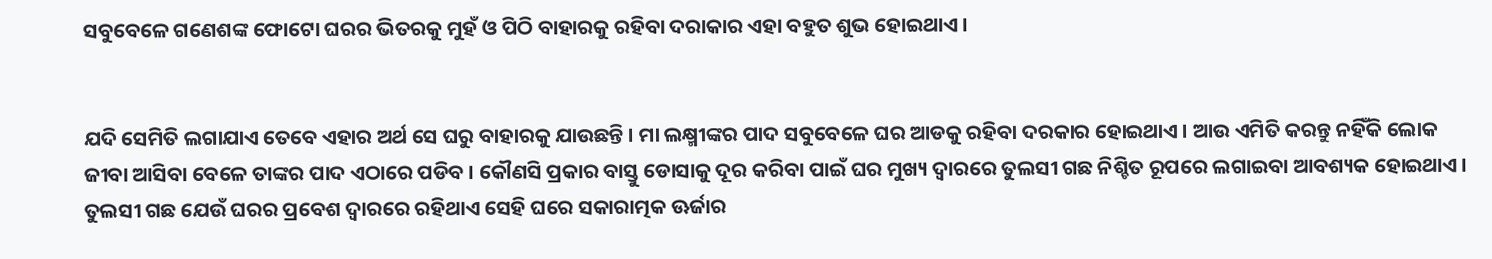ସବୁବେଳେ ଗଣେଶଙ୍କ ଫୋଟୋ ଘରର ଭିତରକୁ ମୁହଁ ଓ ପିଠି ବାହାରକୁ ରହିବା ଦରାକାର ଏହା ବହୁତ ଶୁଭ ହୋଇଥାଏ ।


ଯଦି ସେମିତି ଲଗାଯାଏ ତେବେ ଏହାର ଅର୍ଥ ସେ ଘରୁ ବାହାରକୁ ଯାଉଛନ୍ତି । ମା ଲକ୍ଷ୍ମୀଙ୍କର ପାଦ ସବୁବେଳେ ଘର ଆଡକୁ ରହିବା ଦରକାର ହୋଇଥାଏ । ଆଉ ଏମିତି କରନ୍ତୁ ନହିଁକି ଲୋକ ଜୀବା ଆସିବା ବେଳେ ତାଙ୍କର ପାଦ ଏଠାରେ ପଡିବ । କୌଣସି ପ୍ରକାର ବାସ୍ତୁ ଡୋସାକୁ ଦୂର କରିବା ପାଇଁ ଘର ମୁଖ୍ୟ ଦ୍ଵାରରେ ତୁଲସୀ ଗଛ ନିଶ୍ଚିତ ରୂପରେ ଲଗାଇବା ଆବଶ୍ୟକ ହୋଇଥାଏ । ତୁଲସୀ ଗଛ ଯେଉଁ ଘରର ପ୍ରବେଶ ଦ୍ଵାରରେ ରହିଥାଏ ସେହି ଘରେ ସକାରାତ୍ମକ ଊର୍ଜାର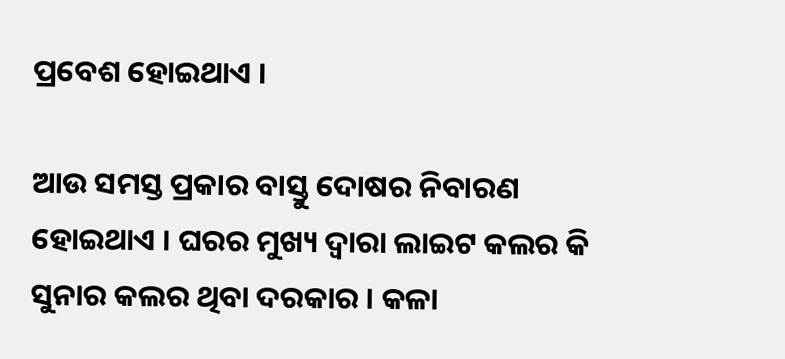ପ୍ରବେଶ ହୋଇଥାଏ ।

ଆଉ ସମସ୍ତ ପ୍ରକାର ବାସ୍ତୁ ଦୋଷର ନିବାରଣ ହୋଇଥାଏ । ଘରର ମୁଖ୍ୟ ଦ୍ଵାରା ଲାଇଟ କଲର କି ସୁନାର କଲର ଥିବା ଦରକାର । କଳା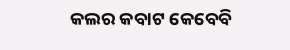କଲର କବାଟ କେବେବି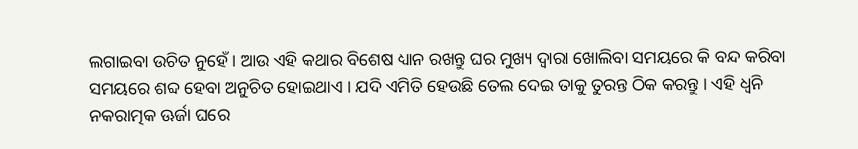ଲଗାଇବା ଉଚିତ ନୁହେଁ । ଆଉ ଏହି କଥାର ବିଶେଷ ଧ୍ୟାନ ରଖନ୍ତୁ ଘର ମୁଖ୍ୟ ଦ୍ଵାରା ଖୋଲିବା ସମୟରେ କି ବନ୍ଦ କରିବା ସମୟରେ ଶବ୍ଦ ହେବା ଅନୁଚିତ ହୋଇଥାଏ । ଯଦି ଏମିତି ହେଉଛି ତେଲ ଦେଇ ତାକୁ ତୁରନ୍ତ ଠିକ କରନ୍ତୁ । ଏହି ଧ୍ୱନି ନକରାତ୍ମକ ଊର୍ଜା ଘରେ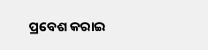ପ୍ରବେଶ କରାଇ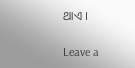ଥାଏ ।

Leave a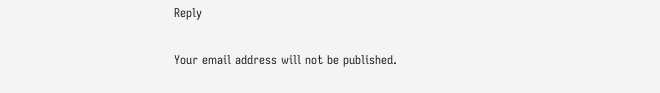Reply

Your email address will not be published.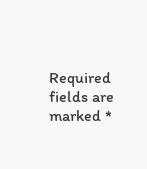Required fields are marked *